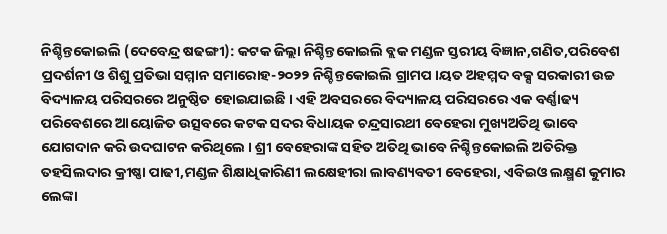ନିଶ୍ଚିନ୍ତକୋଇଲି (ଦେବେନ୍ଦ୍ର ଷଢଙ୍ଗୀ): କଟକ ଜିଲ୍ଲା ନିଶ୍ଚିନ୍ତକୋଇଲି ବ୍ଲକ ମଣ୍ଡଳ ସ୍ତରୀୟ ବିଜ୍ଞାନ,ଗଣିତ,ପରିବେଶ ପ୍ରଦର୍ଶନୀ ଓ ଶିଶୁ ପ୍ରତିଭା ସମ୍ମାନ ସମାରୋହ-୨୦୨୨ ନିଶ୍ଚିନ୍ତକୋଇଲି ଗ୍ରାମପ ।ୟତ ଅହମ୍ମଦ ବକ୍ସ ସରକାରୀ ଉଚ୍ଚ ବିଦ୍ୟାଳୟ ପରିସରରେ ଅନୁଷ୍ଠିତ ହୋଇଯାଇଛି । ଏହି ଅବସରରେ ବିଦ୍ୟାଳୟ ପରିସରରେ ଏକ ବର୍ଣ୍ଣାଢ୍ୟ ପରିବେଶରେ ଆୟୋଜିତ ଉତ୍ସବରେ କଟକ ସଦର ବିଧାୟକ ଚନ୍ଦ୍ରସାରଥୀ ବେହେରା ମୁଖ୍ୟଅତିଥି ଭାବେ ଯୋଗଦାନ କରି ଉଦଘାଟନ କରିଥିଲେ । ଶ୍ରୀ ବେହେରାଙ୍କ ସହିତ ଅତିଥି ଭାବେ ନିଶ୍ଚିନ୍ତକୋଇଲି ଅତିରିକ୍ତ ତହସିଲଦାର କ୍ରୀଷ୍ଣା ପାଢୀ,ମଣ୍ଡଳ ଶିକ୍ଷାଧିକାରିଣୀ ଲକ୍ଷେହୀରା ଲାବଣ୍ୟବତୀ ବେହେରା, ଏବିଇଓ ଲକ୍ଷ୍ମଣ କୁମାର ଲେଙ୍କା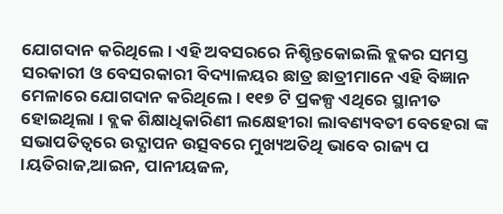ଯୋଗଦାନ କରିଥିଲେ । ଏହି ଅବସରରେ ନିଶ୍ଚିନ୍ତକୋଇଲି ବ୍ଲକର ସମସ୍ତ ସରକାରୀ ଓ ବେସରକାରୀ ବିଦ୍ୟାଳୟର ଛାତ୍ର ଛାତ୍ରୀମାନେ ଏହି ବିଜ୍ଞାନ ମେଳାରେ ଯୋଗଦାନ କରିଥିଲେ । ୧୧୭ ଟି ପ୍ରକଳ୍ପ ଏଥିରେ ସ୍ଥାନୀତ ହୋଇଥିଲା । ବ୍ଲକ ଶିକ୍ଷାଧିକାରିଣୀ ଲକ୍ଷେହୀରା ଲାବଣ୍ୟବତୀ ବେହେରା ଙ୍କ ସଭାପତିତ୍ୱରେ ଉଦ୍ଯାପନ ଉତ୍ସବରେ ମୁଖ୍ୟଅତିଥି ଭାବେ ରାଜ୍ୟ ପ ।ୟତିରାଜ,ଆଇନ, ପାନୀୟଜଳ,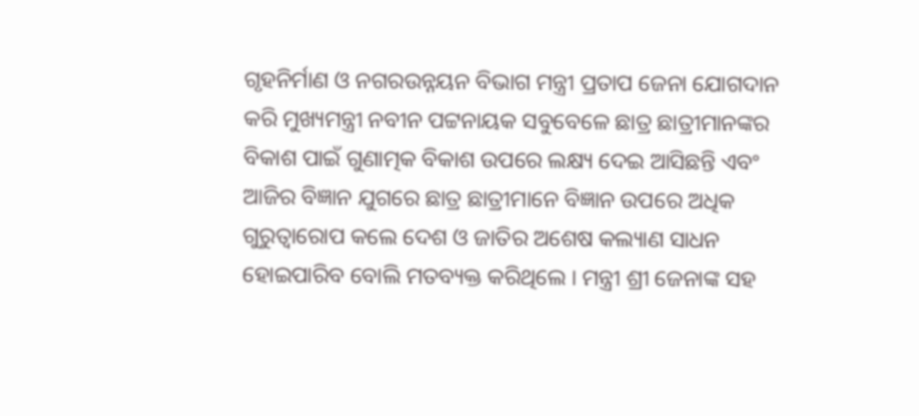ଗୃହନିର୍ମାଣ ଓ ନଗରଉନ୍ନୟନ ବିଭାଗ ମନ୍ତ୍ରୀ ପ୍ରତାପ ଜେନା ଯୋଗଦାନ କରି ମୁଖ୍ୟମନ୍ତ୍ରୀ ନବୀନ ପଟ୍ଟନାୟକ ସବୁବେଳେ ଛାତ୍ର ଛାତ୍ରୀମାନଙ୍କର ବିକାଶ ପାଇଁ ଗୁଣାତ୍ମକ ବିକାଶ ଉପରେ ଲକ୍ଷ୍ୟ ଦେଇ ଆସିଛନ୍ତି ଏବଂ ଆଜିର ବିଜ୍ଞାନ ଯୁଗରେ ଛାତ୍ର ଛାତ୍ରୀମାନେ ବିଜ୍ଞାନ ଉପରେ ଅଧିକ ଗୁରୁତ୍ୱାରୋପ କଲେ ଦେଶ ଓ ଜାତିର ଅଶେଷ କଲ୍ୟାଣ ସାଧନ ହୋଇପାରିବ ବୋଲି ମତବ୍ୟକ୍ତ କରିଥିଲେ । ମନ୍ତ୍ରୀ ଶ୍ରୀ ଜେନାଙ୍କ ସହ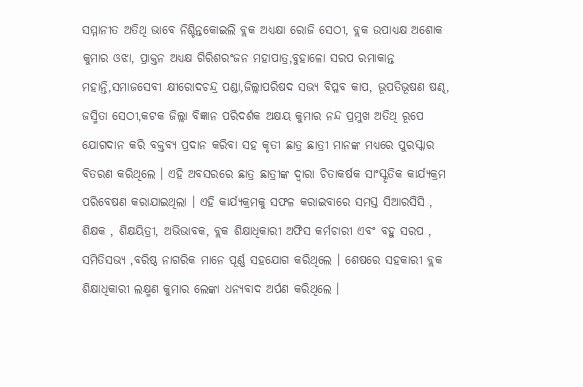ସମ୍ମାନୀତ ଅତିଥି ଭାବେ ନିଶ୍ଚିନ୍ତକୋଇଲି ବ୍ଲକ ଅଧ୍ୟକ୍ଷା ରୋଜି ସେଠୀ, ବ୍ଲକ ଉପାଧ୍ୟକ୍ଷ ଅଶୋକ କୁମାର ଓଝା, ପ୍ରାକ୍ତନ ଅଧ୍ୟକ୍ଷ ଗିରିଶରଂଜନ ମହାପାତ୍ର,ବୁହାଳୋ ସରପ ରମାକାନ୍ତ ମହାନ୍ତି,ସମାଜସେବୀ କ୍ଷୀରୋଦଚନ୍ଦ୍ର ପଣ୍ଡା,ଜିଲ୍ଲାପରିଷଦ ସଭ୍ୟ ବିପ୍ଳବ କାପ, ଭୂପତିଭୂଷଣ ଷଣ୍ଢ, ଜସ୍ମିତା ସେଠୀ,କଟକ ଜିଲ୍ଲା ବିଜ୍ଞାନ ପରିଦର୍ଶକ ଅକ୍ଷୟ କୁମାର ନନ୍ଦ ପ୍ରମୁଖ ଅତିଥି ରୂପେ ଯୋଗଦାନ କରି ବକ୍ତବ୍ୟ ପ୍ରଦାନ କରିବା ସହ କୃତୀ ଛାତ୍ର ଛାତ୍ରୀ ମାନଙ୍କ ମଧ୍ୟରେ ପୁରସ୍କାର ବିତରଣ କରିଥିଲେ । ଏହି ଅବସରରେ ଛାତ୍ର ଛାତ୍ରୀଙ୍କ ଦ୍ୱାରା ଚିତାକର୍ଷକ ସାଂସ୍କୃତିକ କାର୍ଯ୍ୟକ୍ରମ ପରିବେଷଣ କରାଯାଇଥିଲା । ଏହି କାର୍ଯ୍ୟକ୍ରମକୁ ସଫଳ କରାଇବାରେ ସମସ୍ତ ସିଆରସିସି , ଶିକ୍ଷକ , ଶିକ୍ଷୟିତ୍ରୀ, ଅଭିଭାବକ, ବ୍ଲକ ଶିକ୍ଷାଧିକାରୀ ଅଫିସ କର୍ମଚାରୀ ଏବଂ ବହୁ ସରପ , ସମିତିସଭ୍ୟ ,ବରିଷ୍ଠ ନାଗରିକ ମାନେ ପୂର୍ଣ୍ଣ ସହଯୋଗ କରିଥିଲେ । ଶେଷରେ ସହକାରୀ ବ୍ଲକ ଶିକ୍ଷାଧିକାରୀ ଲକ୍ଷ୍ମଣ କୁମାର ଲେଙ୍କା ଧନ୍ୟବାଦ ଅର୍ପଣ କରିଥିଲେ ।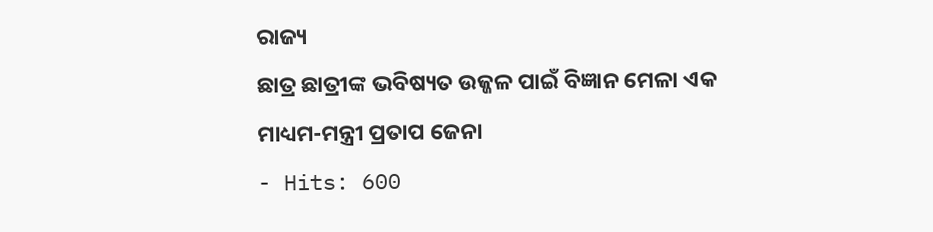ରାଜ୍ୟ
ଛାତ୍ର ଛାତ୍ରୀଙ୍କ ଭବିଷ୍ୟତ ଉଜ୍ଜଳ ପାଇଁ ବିଜ୍ଞାନ ମେଳା ଏକ ମାଧ୍ୟମ-ମନ୍ତ୍ରୀ ପ୍ରତାପ ଜେନା
- Hits: 600